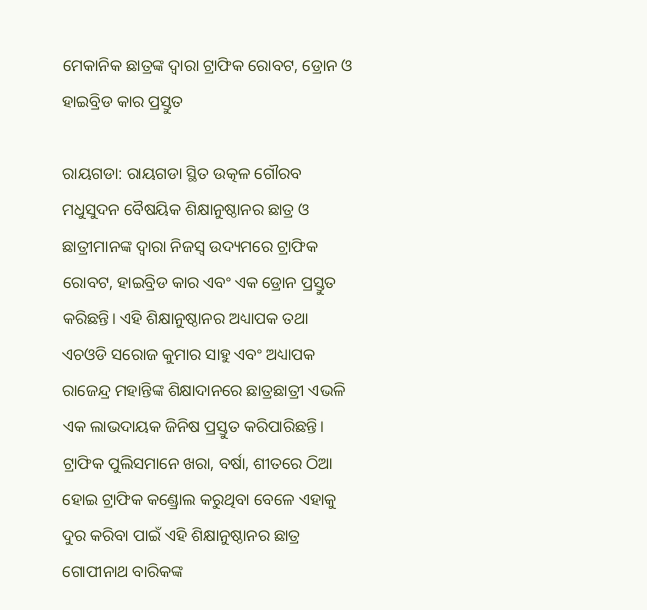ମେକାନିକ ଛାତ୍ରଙ୍କ ଦ୍ବାରା ଟ୍ରାଫିକ ରୋବଟ, ଡ୍ରୋନ ଓ ହାଇବ୍ରିଡ କାର ପ୍ରସ୍ତୁତ

ରାୟଗଡା: ରାୟଗଡା ସ୍ଥିତ ଉତ୍କଳ ଗୌରବ ମଧୁସୁଦନ ବୈଷୟିକ ଶିକ୍ଷାନୁଷ୍ଠାନର ଛାତ୍ର ଓ ଛାତ୍ରୀମାନଙ୍କ ଦ୍ବାରା ନିଜସ୍ବ ଉଦ୍ୟମରେ ଟ୍ରାଫିକ ରୋବଟ, ହାଇବ୍ରିଡ କାର ଏବଂ ଏକ ଡ୍ରୋନ ପ୍ରସ୍ତୁତ କରିଛନ୍ତି। ଏହି ଶିକ୍ଷାନୁଷ୍ଠାନର ଅଧ୍ୟାପକ ତଥା ଏଚଓଡି ସରୋଜ କୁମାର ସାହୁ ଏବଂ ଅଧ୍ୟାପକ ରାଜେନ୍ଦ୍ର ମହାନ୍ତିଙ୍କ ଶିକ୍ଷାଦାନରେ ଛାତ୍ରଛାତ୍ରୀ ଏଭଳି ଏକ ଲାଭଦାୟକ ଜିନିଷ ପ୍ରସ୍ତୁତ କରିପାରିଛନ୍ତି। ଟ୍ରାଫିକ ପୁଲିସମାନେ ଖରା, ବର୍ଷା, ଶୀତରେ ଠିଆ ହୋଇ ଟ୍ରାଫିକ କଣ୍ଡ୍ରୋଲ କରୁଥିବା ବେଳେ ଏହାକୁ ଦୁର କରିବା ପାଇଁ ଏହି ଶିକ୍ଷାନୁଷ୍ଠାନର ଛାତ୍ର ଗୋପୀନାଥ ବାରିକଙ୍କ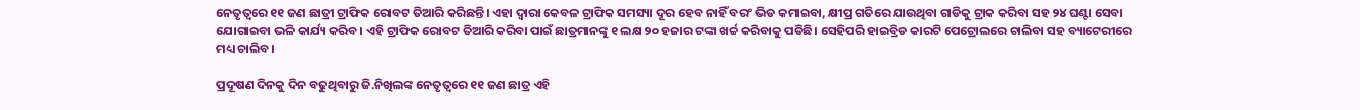ନେତୃତ୍ବରେ ୧୧ ଜଣ ଛାତ୍ରୀ ଟ୍ରାଫିକ ରୋବଟ ତିଆରି କରିଛନ୍ତି। ଏହା ଦ୍ବାରା କେବଳ ଟ୍ରାଫିକ ସମସ୍ୟା ଦୂର ହେବ ନାହିଁ ବରଂ ଭିଡ କମାଇବା, କ୍ଷୀପ୍ର ଗତିରେ ଯାଉଥିବା ଗାଡିକୁ ଟ୍ରାକ କରିବା ସହ ୨୪ ଘଣ୍ଟା ସେବା ଯୋଗାଇବା ଭଳି କାର୍ଯ୍ୟ କରିବ। ଏହି ଟ୍ରାଫିକ ରୋବଟ ତିଆରି କରିବା ପାଇଁ ଛାତ୍ରମାନଙ୍କୁ ୧ ଲକ୍ଷ ୨୦ ହଜାର ଟଙ୍କା ଖର୍ଚ୍ଚ କରିବାକୁ ପଡିଛି। ସେହିପରି ହାଇବ୍ରିଡ କାରଟି ପେଟ୍ରୋଲରେ ଚାଲିବା ସହ ବ୍ୟାଟେରୀରେ ମଧ୍ୟ ଚାଲିବ।

ପ୍ରଦୂଷଣ ଦିନକୁ ଦିନ ବଢୁଥିବାରୁ ଜି.ନିଖିଲଙ୍କ ନେତୃତ୍ବରେ ୧୧ ଜଣ ଛାତ୍ର ଏହି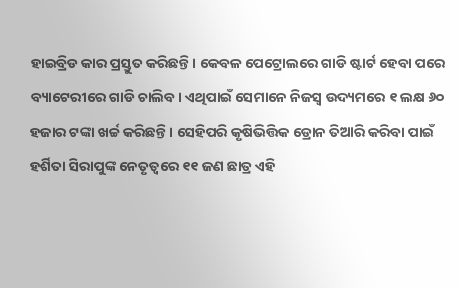ହାଇବ୍ରିଡ କାର ପ୍ରସ୍ତୁତ କରିଛନ୍ତି। କେବଳ ପେଟ୍ରୋଲରେ ଗାଡି ଷ୍ଟାର୍ଟ ହେବା ପରେ ବ୍ୟାଟେରୀରେ ଗାଡି ଚାଲିବ। ଏଥିପାଇଁ ସେମାନେ ନିଜସ୍ବ ଉଦ୍ୟମରେ ୧ ଲକ୍ଷ ୬୦ ହଜାର ଟଙ୍କା ଖର୍ଚ୍ଚ କରିଛନ୍ତି। ସେହିପରି କୃଷିଭିତ୍ତିକ ଡ୍ରୋନ ତିଆରି କରିବା ପାଇଁ ହର୍ଶିତା ସିରାପୁଙ୍କ ନେତୃତ୍ବରେ ୧୧ ଜଣ ଛାତ୍ର ଏହି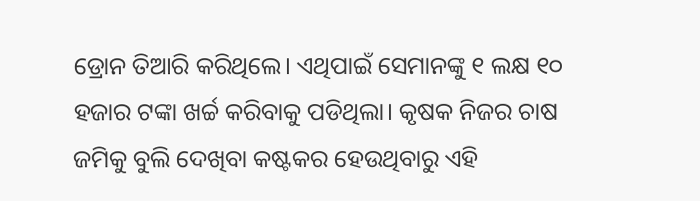ଡ୍ରୋନ ତିଆରି କରିଥିଲେ। ଏଥିପାଇଁ ସେମାନଙ୍କୁ ୧ ଲକ୍ଷ ୧୦ ହଜାର ଟଙ୍କା ଖର୍ଚ୍ଚ କରିବାକୁ ପଡିଥିଲା। କୃଷକ ନିଜର ଚାଷ ଜମିକୁ ବୁଲି ଦେଖିବା କଷ୍ଟକର ହେଉଥିବାରୁ ଏହି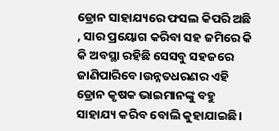ଡ୍ରୋନ ସାହାଯ୍ୟରେ ଫସଲ କିପରି ଅଛି , ସାର ପ୍ରୟୋଗ କରିବା ସହ ଜମିରେ କି କି ଅବସ୍ଥା ରହିଛି ସେସବୁ ସହଜରେ ଜାଣିପାରିବେ।ଉନ୍ନତଧରଣର ଏହି ଡ୍ରୋନ କୃଷକ ଭାଇମାନଙ୍କୁ ବହୁ ସାହାଯ୍ୟ କରିବ ବୋଲି କୁହାଯାଇଛି।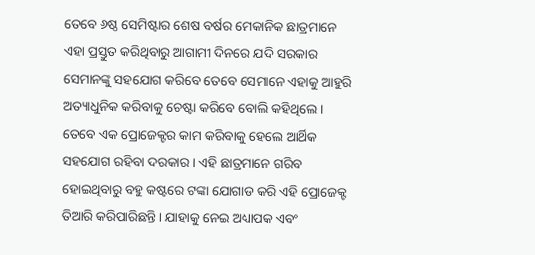ତେବେ ୬ଷ୍ଠ ସେମିଷ୍ଟାର ଶେଷ ବର୍ଷର ମେକାନିକ ଛାତ୍ରମାନେ ଏହା ପ୍ରସ୍ତୁତ କରିଥିବାରୁ ଆଗାମୀ ଦିନରେ ଯଦି ସରକାର ସେମାନଙ୍କୁ ସହଯୋଗ କରିବେ ତେବେ ସେମାନେ ଏହାକୁ ଆହୁରି ଅତ୍ୟାଧୁନିକ କରିବାକୁ ଚେଷ୍ଟା କରିବେ ବୋଲି କହିଥିଲେ। ତେବେ ଏକ ପ୍ରୋଜେକ୍ଟର କାମ କରିବାକୁ ହେଲେ ଆର୍ଥିକ ସହଯୋଗ ରହିବା ଦରକାର। ଏହି ଛାତ୍ରମାନେ ଗରିବ ହୋଇଥିବାରୁ ବହୁ କଷ୍ଟରେ ଟଙ୍କା ଯୋଗାଡ କରି ଏହି ପ୍ରୋଜେକ୍ଟ ତିଆରି କରିପାରିଛନ୍ତି। ଯାହାକୁ ନେଇ ଅଧ୍ୟାପକ ଏବଂ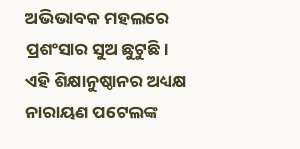ଅଭିଭାବକ ମହଲରେ ପ୍ରଶଂସାର ସୁଅ ଛୁଟୁଛି। ଏହି ଶିକ୍ଷାନୁଷ୍ଠାନର ଅଧ୍ୟକ୍ଷ ନାରାୟଣ ପଟେଲଙ୍କ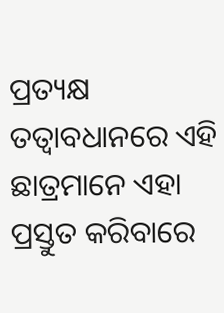ପ୍ରତ୍ୟକ୍ଷ ତତ୍ବାବଧାନରେ ଏହି ଛାତ୍ରମାନେ ଏହା ପ୍ରସ୍ତୁତ କରିବାରେ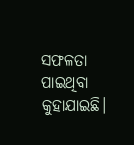ସଫଳତା ପାଇଥିବା କୁହାଯାଇଛି।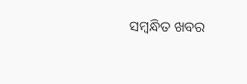ସମ୍ବନ୍ଧିତ ଖବର